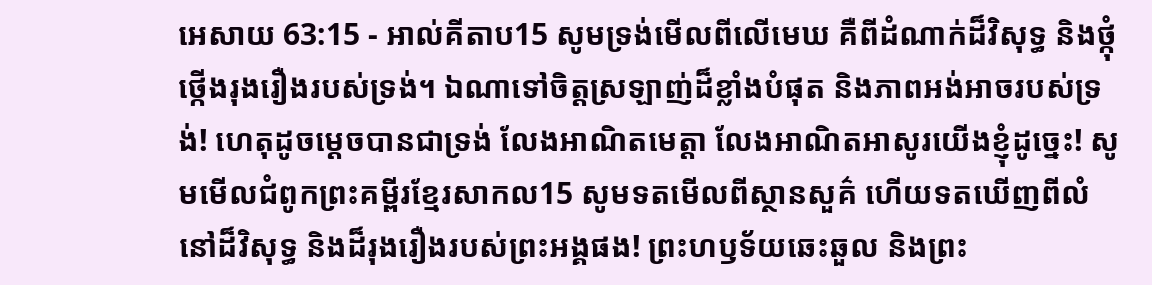អេសាយ 63:15 - អាល់គីតាប15 សូមទ្រង់មើលពីលើមេឃ គឺពីដំណាក់ដ៏វិសុទ្ធ និងថ្កុំថ្កើងរុងរឿងរបស់ទ្រង់។ ឯណាទៅចិត្តស្រឡាញ់ដ៏ខ្លាំងបំផុត និងភាពអង់អាចរបស់ទ្រង់! ហេតុដូចម្ដេចបានជាទ្រង់ លែងអាណិតមេត្តា លែងអាណិតអាសូរយើងខ្ញុំដូច្នេះ! សូមមើលជំពូកព្រះគម្ពីរខ្មែរសាកល15 សូមទតមើលពីស្ថានសួគ៌ ហើយទតឃើញពីលំនៅដ៏វិសុទ្ធ និងដ៏រុងរឿងរបស់ព្រះអង្គផង! ព្រះហឫទ័យឆេះឆួល និងព្រះ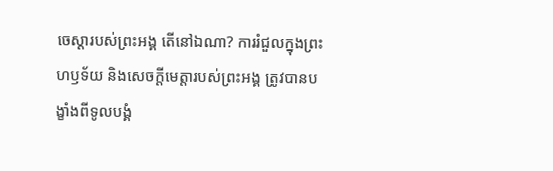ចេស្ដារបស់ព្រះអង្គ តើនៅឯណា? ការរំជួលក្នុងព្រះហឫទ័យ និងសេចក្ដីមេត្តារបស់ព្រះអង្គ ត្រូវបានបង្ខាំងពីទូលបង្គំ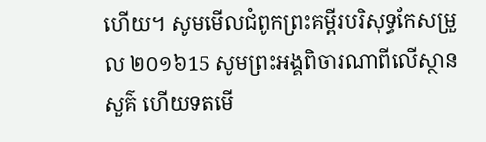ហើយ។ សូមមើលជំពូកព្រះគម្ពីរបរិសុទ្ធកែសម្រួល ២០១៦15 សូមព្រះអង្គពិចារណាពីលើស្ថានសួគ៌ ហើយទតមើ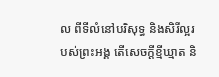ល ពីទីលំនៅបរិសុទ្ធ និងសិរីល្អរបស់ព្រះអង្គ តើសេចក្ដីខ្មីឃ្មាត និ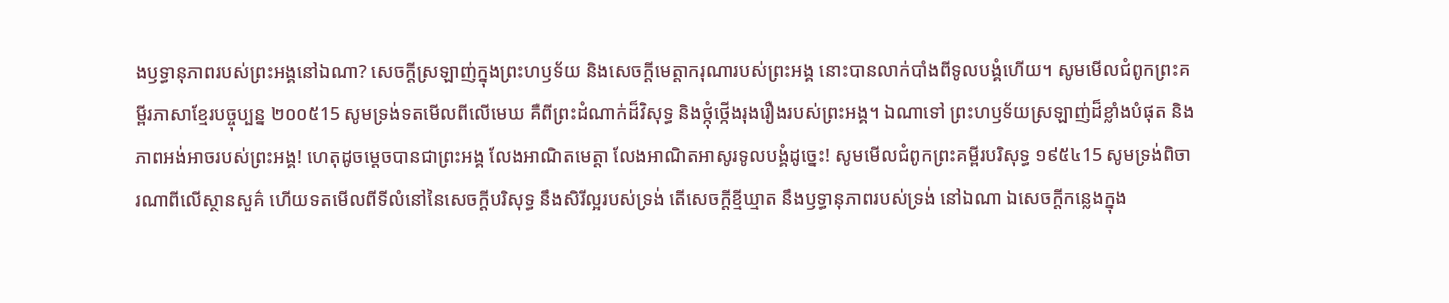ងឫទ្ធានុភាពរបស់ព្រះអង្គនៅឯណា? សេចក្ដីស្រឡាញ់ក្នុងព្រះហឫទ័យ និងសេចក្ដីមេត្តាករុណារបស់ព្រះអង្គ នោះបានលាក់បាំងពីទូលបង្គំហើយ។ សូមមើលជំពូកព្រះគម្ពីរភាសាខ្មែរបច្ចុប្បន្ន ២០០៥15 សូមទ្រង់ទតមើលពីលើមេឃ គឺពីព្រះដំណាក់ដ៏វិសុទ្ធ និងថ្កុំថ្កើងរុងរឿងរបស់ព្រះអង្គ។ ឯណាទៅ ព្រះហឫទ័យស្រឡាញ់ដ៏ខ្លាំងបំផុត និងភាពអង់អាចរបស់ព្រះអង្គ! ហេតុដូចម្ដេចបានជាព្រះអង្គ លែងអាណិតមេត្តា លែងអាណិតអាសូរទូលបង្គំដូច្នេះ! សូមមើលជំពូកព្រះគម្ពីរបរិសុទ្ធ ១៩៥៤15 សូមទ្រង់ពិចារណាពីលើស្ថានសួគ៌ ហើយទតមើលពីទីលំនៅនៃសេចក្ដីបរិសុទ្ធ នឹងសិរីល្អរបស់ទ្រង់ តើសេចក្ដីខ្មីឃ្មាត នឹងឫទ្ធានុភាពរបស់ទ្រង់ នៅឯណា ឯសេចក្ដីកន្លេងក្នុង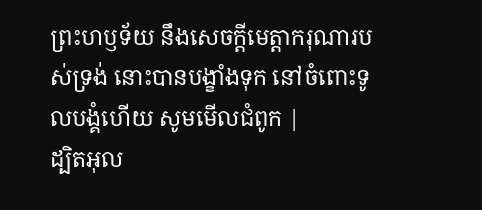ព្រះហឫទ័យ នឹងសេចក្ដីមេត្តាករុណារបស់ទ្រង់ នោះបានបង្ខាំងទុក នៅចំពោះទូលបង្គំហើយ សូមមើលជំពូក |
ដ្បិតអុល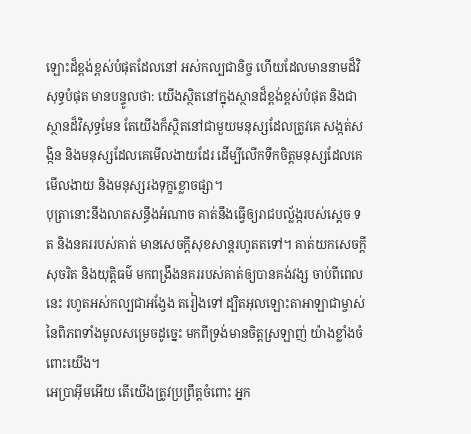ឡោះដ៏ខ្ពង់ខ្ពស់បំផុតដែលនៅ អស់កល្បជានិច្ច ហើយដែលមាននាមដ៏វិសុទ្ធបំផុត មានបន្ទូលថា: យើងស្ថិតនៅក្នុងស្ថានដ៏ខ្ពង់ខ្ពស់បំផុត និងជាស្ថានដ៏វិសុទ្ធមែន តែយើងក៏ស្ថិតនៅជាមួយមនុស្សដែលត្រូវគេ សង្កត់សង្កិន និងមនុស្សដែលគេមើលងាយដែរ ដើម្បីលើកទឹកចិត្តមនុស្សដែលគេមើលងាយ និងមនុស្សរងទុក្ខខ្លោចផ្សា។
បុត្រានោះនឹងលាតសន្ធឹងអំណាច គាត់នឹងធ្វើឲ្យរាជបល្ល័ង្ករបស់ស្តេច ទត និងនគររបស់គាត់ មានសេចក្ដីសុខសាន្តរហូតតទៅ។ គាត់យកសេចក្ដីសុចរិត និងយុត្តិធម៌ មកពង្រឹងនគររបស់គាត់ឲ្យបានគង់វង្ស ចាប់ពីពេលនេះ រហូតអស់កល្បជាអង្វែង តរៀងទៅ ដ្បិតអុលឡោះតាអាឡាជាម្ចាស់នៃពិភពទាំងមូលសម្រេចដូច្នេះ មកពីទ្រង់មានចិត្តស្រឡាញ់ យ៉ាងខ្លាំងចំពោះយើង។
អេប្រាអ៊ីមអើយ តើយើងត្រូវប្រព្រឹត្តចំពោះ អ្នក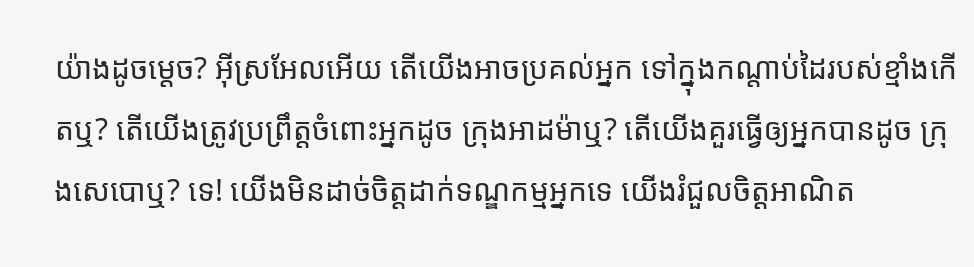យ៉ាងដូចម្ដេច? អ៊ីស្រអែលអើយ តើយើងអាចប្រគល់អ្នក ទៅក្នុងកណ្ដាប់ដៃរបស់ខ្មាំងកើតឬ? តើយើងត្រូវប្រព្រឹត្តចំពោះអ្នកដូច ក្រុងអាដម៉ាឬ? តើយើងគួរធ្វើឲ្យអ្នកបានដូច ក្រុងសេបោឬ? ទេ! យើងមិនដាច់ចិត្តដាក់ទណ្ឌកម្មអ្នកទេ យើងរំជួលចិត្តអាណិត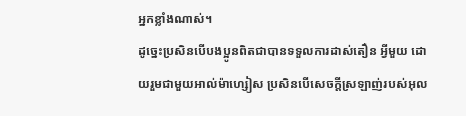អ្នកខ្លាំងណាស់។
ដូច្នេះប្រសិនបើបងប្អូនពិតជាបានទទួលការដាស់តឿន អ្វីមួយ ដោយរួមជាមួយអាល់ម៉ាហ្សៀស ប្រសិនបើសេចក្ដីស្រឡាញ់របស់អុល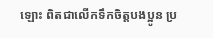ឡោះ ពិតជាលើកទឹកចិត្ដបងប្អូន ប្រ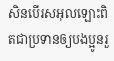សិនបើរសអុលឡោះពិតជាប្រទានឲ្យបងប្អូនរួ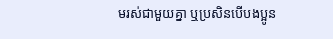មរស់ជាមួយគ្នា ឬប្រសិនបើបងប្អូន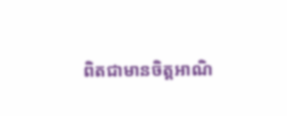ពិតជាមានចិត្ដអាណិ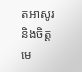តអាសូរ និងចិត្ដមេ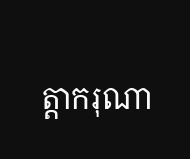ត្ដាករុណា